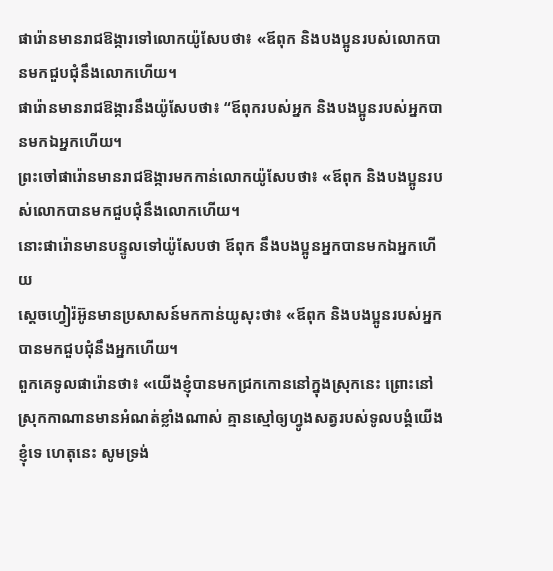ផារ៉ោនមានរាជឱង្ការទៅលោកយ៉ូសែបថា៖ «ឪពុក និងបងប្អូនរបស់លោកបានមកជួបជុំនឹងលោកហើយ។
ផារ៉ោនមានរាជឱង្ការនឹងយ៉ូសែបថា៖ “ឪពុករបស់អ្នក និងបងប្អូនរបស់អ្នកបានមកឯអ្នកហើយ។
ព្រះចៅផារ៉ោនមានរាជឱង្ការមកកាន់លោកយ៉ូសែបថា៖ «ឪពុក និងបងប្អូនរបស់លោកបានមកជួបជុំនឹងលោកហើយ។
នោះផារ៉ោនមានបន្ទូលទៅយ៉ូសែបថា ឪពុក នឹងបងប្អូនអ្នកបានមកឯអ្នកហើយ
ស្តេចហ្វៀរ៉អ៊ូនមានប្រសាសន៍មកកាន់យូសុះថា៖ «ឪពុក និងបងប្អូនរបស់អ្នកបានមកជួបជុំនឹងអ្នកហើយ។
ពួកគេទូលផារ៉ោនថា៖ «យើងខ្ញុំបានមកជ្រកកោននៅក្នុងស្រុកនេះ ព្រោះនៅស្រុកកាណានមានអំណត់ខ្លាំងណាស់ គ្មានស្មៅឲ្យហ្វូងសត្វរបស់ទូលបង្គំយើងខ្ញុំទេ ហេតុនេះ សូមទ្រង់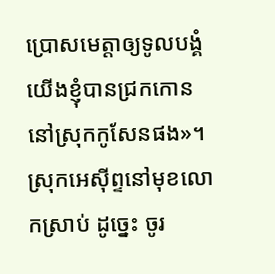ប្រោសមេត្តាឲ្យទូលបង្គំយើងខ្ញុំបានជ្រកកោននៅស្រុកកូសែនផង»។
ស្រុកអេស៊ីព្ទនៅមុខលោកស្រាប់ ដូច្នេះ ចូរ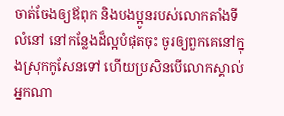ចាត់ចែងឲ្យឪពុក និងបងប្អូនរបស់លោកតាំងទីលំនៅ នៅកន្លែងដ៏ល្អបំផុតចុះ ចូរឲ្យពួកគេនៅក្នុងស្រុកកូសែនទៅ ហើយប្រសិនបើលោកស្គាល់អ្នកណា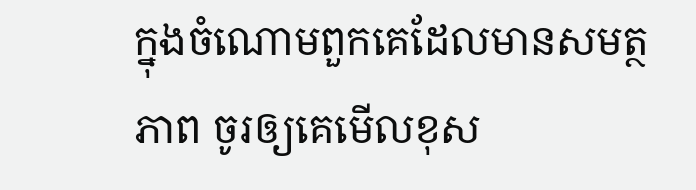ក្នុងចំណោមពួកគេដែលមានសមត្ថភាព ចូរឲ្យគេមើលខុស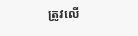ត្រូវលើ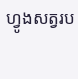ហ្វូងសត្វរប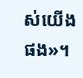ស់យើងផង»។